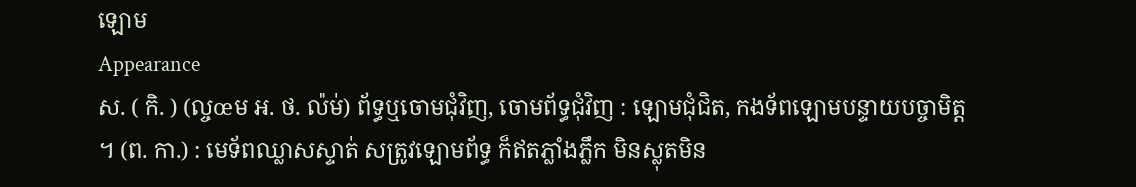ឡោម
Appearance
ស. ( កិ. ) (ល្ចœម អ. ថ. ល៉ម់) ព័ទ្ធឬចោមជុំវិញ, ចោមព័ទ្ធជុំវិញ : ឡោមជុំជិត, កងទ័ពឡោមបន្ទាយបច្ចាមិត្ត ។ (ព. កា.) : មេទ័ពឈ្លាសស្ទាត់ សត្រូវឡោមព័ទ្ធ ក៏ឥតភ្លាំងភ្លឹក មិនស្លុតមិន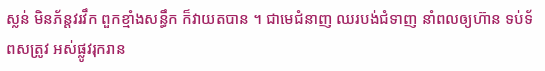ស្លន់ មិនភ័ន្តវរវឹក ពួកខ្មាំងសន្ធឹក ក៏វាយតបាន ។ ជាមេជំនាញ ឈរបង់ជំទាញ នាំពលឲ្យហ៊ាន ទប់ទ័ពសត្រូវ អស់ផ្លូវរុករាន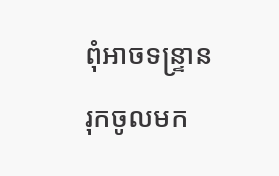ពុំអាចទន្រ្ទាន រុកចូលមក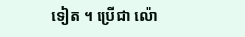ទៀត ។ ប្រើជា ល៉ោ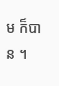ម ក៏បាន ។